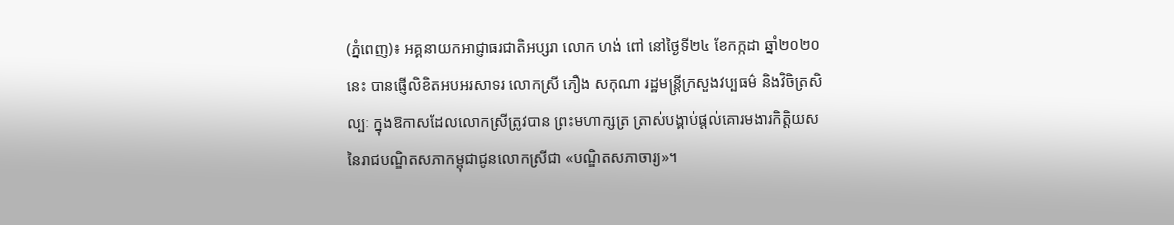(ភ្នំពេញ)៖ អគ្គនាយកអាជ្ញាធរជាតិអប្សរា លោក ហង់ ពៅ នៅថ្ងៃទី២៤ ខែកក្កដា ឆ្នាំ២០២០នេះ បានផ្ញើលិខិតអបអរសាទរ លោកស្រី ភឿង សកុណា រដ្ឋមន្ត្រីក្រសួងវប្បធម៌ និងវិចិត្រសិល្បៈ ក្នុងឱកាសដែលលោកស្រីត្រូវបាន ព្រះមហាក្សត្រ ត្រាស់បង្គាប់ផ្តល់គោរមងារកិត្តិយស នៃរាជបណ្ឌិតសភាកម្ពុជាជូនលោកស្រីជា «បណ្ឌិតសភាចារ្យ»។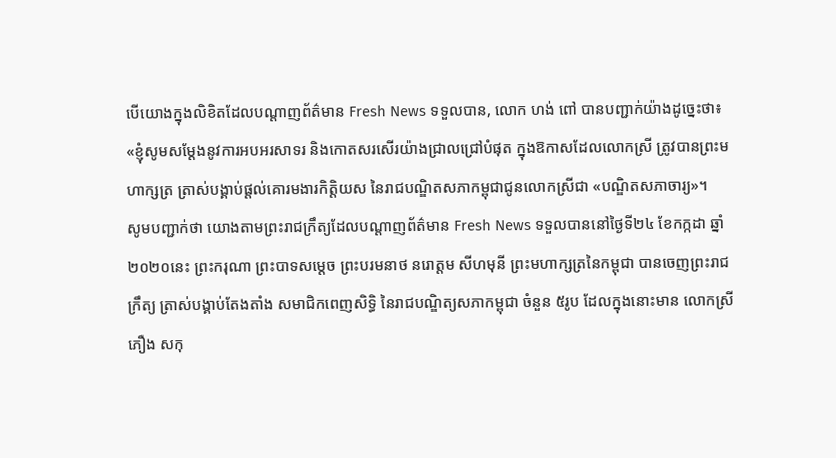បើយោងក្នុងលិខិតដែលបណ្តាញព័ត៌មាន Fresh News ទទួលបាន, លោក ហង់ ពៅ បានបញ្ជាក់យ៉ាងដូច្នេះថា៖ «ខ្ញុំសូមសម្តែងនូវការអបអរសាទរ និងកោតសរសើរយ៉ាងជ្រាលជ្រៅបំផុត ក្នុងឱកាសដែលលោកស្រី ត្រូវបានព្រះមហាក្សត្រ ត្រាស់បង្គាប់ផ្តល់គោរមងារកិត្តិយស នៃរាជបណ្ឌិតសភាកម្ពុជាជូនលោកស្រីជា «បណ្ឌិតសភាចារ្យ»។
សូមបញ្ជាក់ថា យោងតាមព្រះរាជក្រឹត្យដែលបណ្តាញព័ត៌មាន Fresh News ទទួលបាននៅថ្ងៃទី២៤ ខែកក្កដា ឆ្នាំ២០២០នេះ ព្រះករុណា ព្រះបាទសម្តេច ព្រះបរមនាថ នរោត្តម សីហមុនី ព្រះមហាក្សត្រនៃកម្ពុជា បានចេញព្រះរាជក្រឹត្យ ត្រាស់បង្គាប់តែងតាំង សមាជិកពេញសិទ្ធិ នៃរាជបណ្ឌិត្យសភាកម្ពុជា ចំនួន ៥រូប ដែលក្នុងនោះមាន លោកស្រី ភឿង សកុ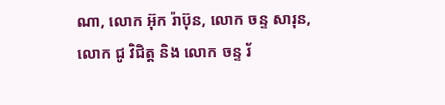ណា, លោក អ៊ុក រ៉ាប៊ុន, លោក ចន្ទ សារុន, លោក ជូ វិជិត្ត និង លោក ចន្ទ រ័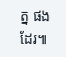ត្ន ផងដែរ៕